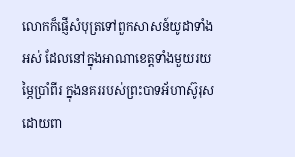លោកក៏ផ្ញើសំបុត្រទៅពួកសាសន៍យូដាទាំងអស់ ដែលនៅក្នុងអាណាខេត្តទាំងមួយរយម្ភៃប្រាំពីរ ក្នុងនគររបស់ព្រះបាទអ័ហាស៊ូរុស ដោយពា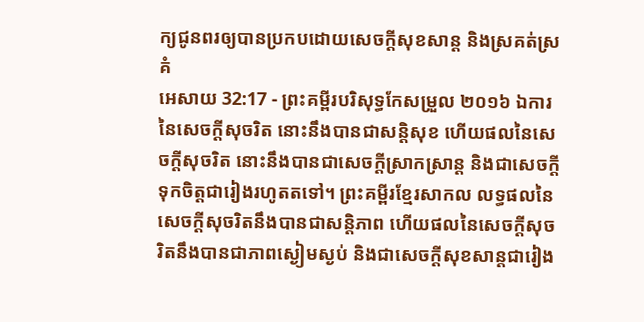ក្យជូនពរឲ្យបានប្រកបដោយសេចក្ដីសុខសាន្ត និងស្រគត់ស្រគំ
អេសាយ 32:17 - ព្រះគម្ពីរបរិសុទ្ធកែសម្រួល ២០១៦ ឯការនៃសេចក្ដីសុចរិត នោះនឹងបានជាសន្តិសុខ ហើយផលនៃសេចក្ដីសុចរិត នោះនឹងបានជាសេចក្ដីស្រាកស្រាន្ត និងជាសេចក្ដីទុកចិត្តជារៀងរហូតតទៅ។ ព្រះគម្ពីរខ្មែរសាកល លទ្ធផលនៃសេចក្ដីសុចរិតនឹងបានជាសន្តិភាព ហើយផលនៃសេចក្ដីសុចរិតនឹងបានជាភាពស្ងៀមស្ងប់ និងជាសេចក្ដីសុខសាន្តជារៀង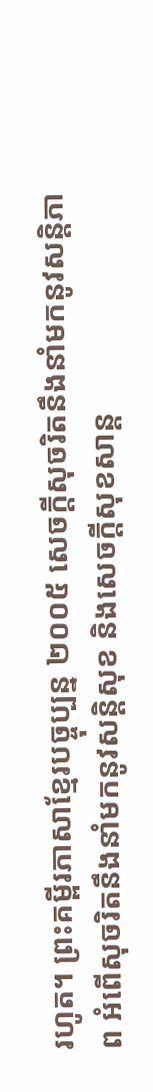រហូត។ ព្រះគម្ពីរភាសាខ្មែរបច្ចុប្បន្ន ២០០៥ សេចក្ដីសុចរិតនឹងនាំមកនូវសន្តិភាព អំពើសុចរិតនឹងនាំមកនូវសន្តិសុខ និងសេចក្ដីសុខសាន្ត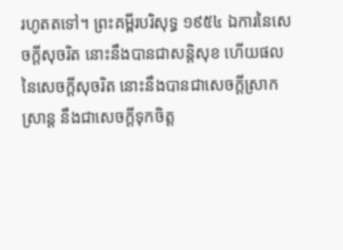រហូតតទៅ។ ព្រះគម្ពីរបរិសុទ្ធ ១៩៥៤ ឯការនៃសេចក្ដីសុចរិត នោះនឹងបានជាសន្តិសុខ ហើយផលនៃសេចក្ដីសុចរិត នោះនឹងបានជាសេចក្ដីស្រាកស្រាន្ត នឹងជាសេចក្ដីទុកចិត្ត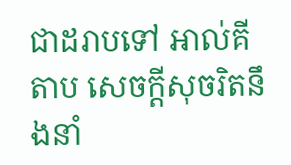ជាដរាបទៅ អាល់គីតាប សេចក្ដីសុចរិតនឹងនាំ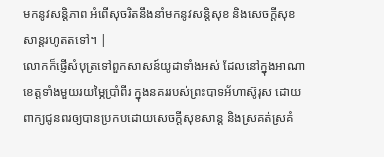មកនូវសន្តិភាព អំពើសុចរិតនឹងនាំមកនូវសន្តិសុខ និងសេចក្ដីសុខសាន្តរហូតតទៅ។ |
លោកក៏ផ្ញើសំបុត្រទៅពួកសាសន៍យូដាទាំងអស់ ដែលនៅក្នុងអាណាខេត្តទាំងមួយរយម្ភៃប្រាំពីរ ក្នុងនគររបស់ព្រះបាទអ័ហាស៊ូរុស ដោយពាក្យជូនពរឲ្យបានប្រកបដោយសេចក្ដីសុខសាន្ត និងស្រគត់ស្រគំ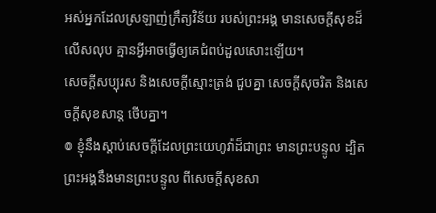អស់អ្នកដែលស្រឡាញ់ក្រឹត្យវិន័យ របស់ព្រះអង្គ មានសេចក្ដីសុខដ៏លើសលុប គ្មានអ្វីអាចធ្វើឲ្យគេជំពប់ដួលសោះឡើយ។
សេចក្ដីសប្បុរស និងសេចក្ដីស្មោះត្រង់ ជួបគ្នា សេចក្ដីសុចរិត និងសេចក្ដីសុខសាន្ត ថើបគ្នា។
៙ ខ្ញុំនឹងស្តាប់សេចក្ដីដែលព្រះយេហូវ៉ាដ៏ជាព្រះ មានព្រះបន្ទូល ដ្បិតព្រះអង្គនឹងមានព្រះបន្ទូល ពីសេចក្ដីសុខសា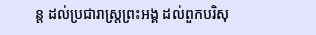ន្ត ដល់ប្រជារាស្ត្រព្រះអង្គ ដល់ពួកបរិសុ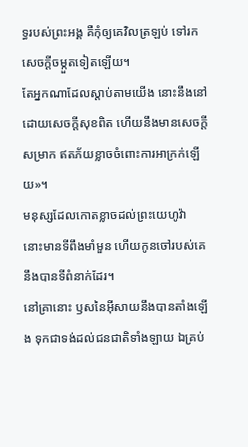ទ្ធរបស់ព្រះអង្គ គឺកុំឲ្យគេវិលត្រឡប់ ទៅរកសេចក្ដីចម្កួតទៀតឡើយ។
តែអ្នកណាដែលស្តាប់តាមយើង នោះនឹងនៅដោយសេចក្ដីសុខពិត ហើយនឹងមានសេចក្ដីសម្រាក ឥតភ័យខ្លាចចំពោះការអាក្រក់ឡើយ»។
មនុស្សដែលកោតខ្លាចដល់ព្រះយេហូវ៉ា នោះមានទីពឹងមាំមួន ហើយកូនចៅរបស់គេនឹងបានទីពំនាក់ដែរ។
នៅគ្រានោះ ឫសនៃអ៊ីសាយនឹងបានតាំងឡើង ទុកជាទង់ដល់ជនជាតិទាំងឡាយ ឯគ្រប់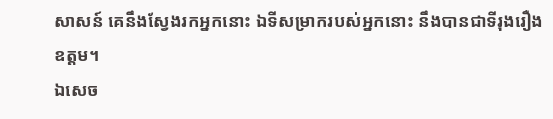សាសន៍ គេនឹងស្វែងរកអ្នកនោះ ឯទីសម្រាករបស់អ្នកនោះ នឹងបានជាទីរុងរឿងឧត្តម។
ឯសេច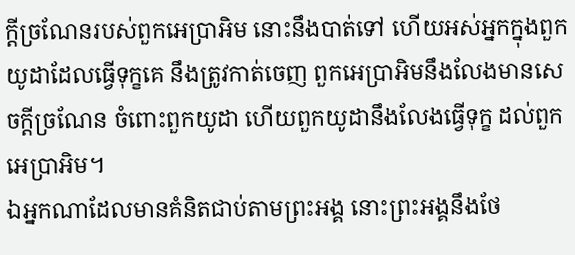ក្ដីច្រណែនរបស់ពួកអេប្រាអិម នោះនឹងបាត់ទៅ ហើយអស់អ្នកក្នុងពួកយូដាដែលធ្វើទុក្ខគេ នឹងត្រូវកាត់ចេញ ពួកអេប្រាអិមនឹងលែងមានសេចក្ដីច្រណែន ចំពោះពួកយូដា ហើយពួកយូដានឹងលែងធ្វើទុក្ខ ដល់ពួកអេប្រាអិម។
ឯអ្នកណាដែលមានគំនិតជាប់តាមព្រះអង្គ នោះព្រះអង្គនឹងថែ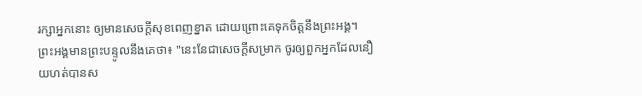រក្សាអ្នកនោះ ឲ្យមានសេចក្ដីសុខពេញខ្នាត ដោយព្រោះគេទុកចិត្តនឹងព្រះអង្គ។
ព្រះអង្គមានព្រះបន្ទូលនឹងគេថា៖ "នេះនែជាសេចក្ដីសម្រាក ចូរឲ្យពួកអ្នកដែលនឿយហត់បានស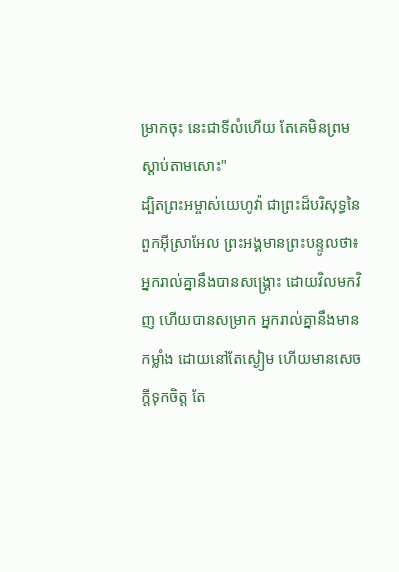ម្រាកចុះ នេះជាទីលំហើយ តែគេមិនព្រមស្តាប់តាមសោះ"
ដ្បិតព្រះអម្ចាស់យេហូវ៉ា ជាព្រះដ៏បរិសុទ្ធនៃពួកអ៊ីស្រាអែល ព្រះអង្គមានព្រះបន្ទូលថា៖ អ្នករាល់គ្នានឹងបានសង្គ្រោះ ដោយវិលមកវិញ ហើយបានសម្រាក អ្នករាល់គ្នានឹងមានកម្លាំង ដោយនៅតែស្ងៀម ហើយមានសេចក្ដីទុកចិត្ត តែ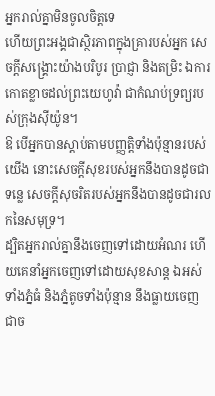អ្នករាល់គ្នាមិនចូលចិត្តទេ
ហើយព្រះអង្គជាស្ថិរភាពក្នុងគ្រារបស់អ្នក សេចក្ដីសង្គ្រោះយ៉ាងបរិបូរ ប្រាជ្ញា និងតម្រិះ ឯការកោតខ្លាចដល់ព្រះយេហូវ៉ា ជាកំណប់ទ្រព្យរបស់ក្រុងស៊ីយ៉ូន។
ឱ បើអ្នកបានស្តាប់តាមបញ្ញត្តិទាំងប៉ុន្មានរបស់យើង នោះសេចក្ដីសុខរបស់អ្នកនឹងបានដូចជាទន្លេ សេចក្ដីសុចរិតរបស់អ្នកនឹងបានដូចជារលកនៃសមុទ្រ។
ដ្បិតអ្នករាល់គ្នានឹងចេញទៅដោយអំណរ ហើយគេនាំអ្នកចេញទៅដោយសុខសាន្ត ឯអស់ទាំងភ្នំធំ និងភ្នំតូចទាំងប៉ុន្មាន នឹងធ្លាយចេញជាច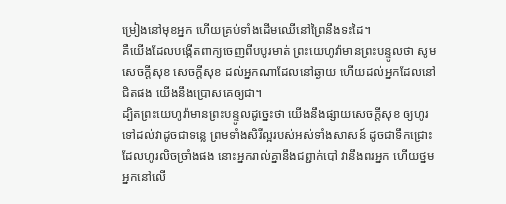ម្រៀងនៅមុខអ្នក ហើយគ្រប់ទាំងដើមឈើនៅព្រៃនឹងទះដៃ។
គឺយើងដែលបង្កើតពាក្យចេញពីបបូរមាត់ ព្រះយេហូវ៉ាមានព្រះបន្ទូលថា សូមសេចក្ដីសុខ សេចក្ដីសុខ ដល់អ្នកណាដែលនៅឆ្ងាយ ហើយដល់អ្នកដែលនៅជិតផង យើងនឹងប្រោសគេឲ្យជា។
ដ្បិតព្រះយេហូវ៉ាមានព្រះបន្ទូលដូចេ្នះថា យើងនឹងផ្សាយសេចក្ដីសុខ ឲ្យហូរទៅដល់វាដូចជាទន្លេ ព្រមទាំងសិរីល្អរបស់អស់ទាំងសាសន៍ ដូចជាទឹកជ្រោះដែលហូរលិចច្រាំងផង នោះអ្នករាល់គ្នានឹងជព្ជាក់បៅ វានឹងពរអ្នក ហើយថ្នមអ្នកនៅលើ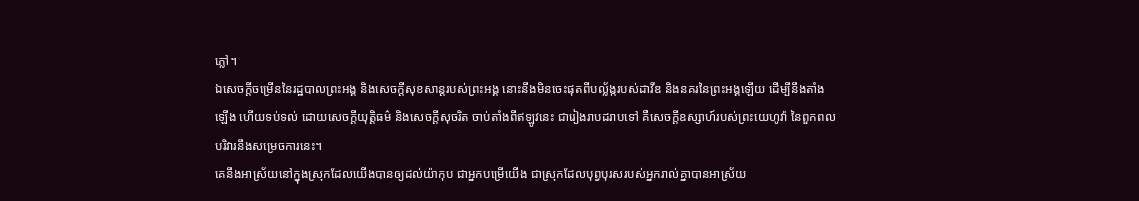ភ្លៅ។
ឯសេចក្ដីចម្រើននៃរដ្ឋបាលព្រះអង្គ និងសេចក្ដីសុខសាន្តរបស់ព្រះអង្គ នោះនឹងមិនចេះផុតពីបល្ល័ង្ករបស់ដាវីឌ និងនគរនៃព្រះអង្គឡើយ ដើម្បីនឹងតាំងឡើង ហើយទប់ទល់ ដោយសេចក្ដីយុត្តិធម៌ និងសេចក្ដីសុចរិត ចាប់តាំងពីឥឡូវនេះ ជារៀងរាបដរាបទៅ គឺសេចក្ដីឧស្សាហ៍របស់ព្រះយេហូវ៉ា នៃពួកពលបរិវារនឹងសម្រេចការនេះ។
គេនឹងអាស្រ័យនៅក្នុងស្រុកដែលយើងបានឲ្យដល់យ៉ាកុប ជាអ្នកបម្រើយើង ជាស្រុកដែលបុព្វបុរសរបស់អ្នករាល់គ្នាបានអាស្រ័យ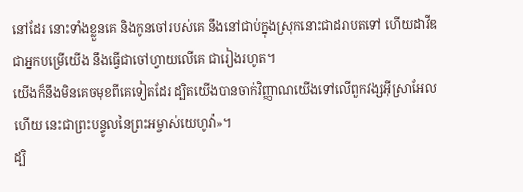នៅដែរ នោះទាំងខ្លួនគេ និងកូនចៅរបស់គេ នឹងនៅជាប់ក្នុងស្រុកនោះជាដរាបតទៅ ហើយដាវីឌជាអ្នកបម្រើយើង នឹងធ្វើជាចៅហ្វាយលើគេ ជារៀងរហូត។
យើងក៏នឹងមិនគេចមុខពីគេទៀតដែរ ដ្បិតយើងបានចាក់វិញ្ញាណយើងទៅលើពួកវង្សអ៊ីស្រាអែលហើយ នេះជាព្រះបន្ទូលនៃព្រះអម្ចាស់យេហូវ៉ា»។
ដ្បិ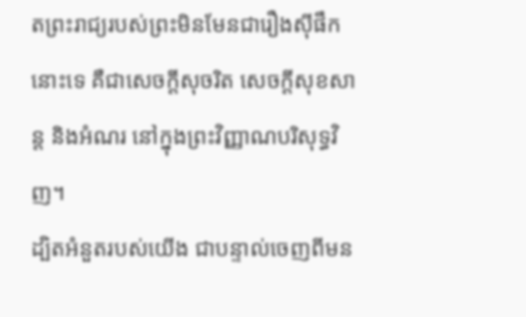តព្រះរាជ្យរបស់ព្រះមិនមែនជារឿងស៊ីផឹកនោះទេ គឺជាសេចក្តីសុចរិត សេចក្តីសុខសាន្ត និងអំណរ នៅក្នុងព្រះវិញ្ញាណបរិសុទ្ធវិញ។
ដ្បិតអំនួតរបស់យើង ជាបន្ទាល់ចេញពីមន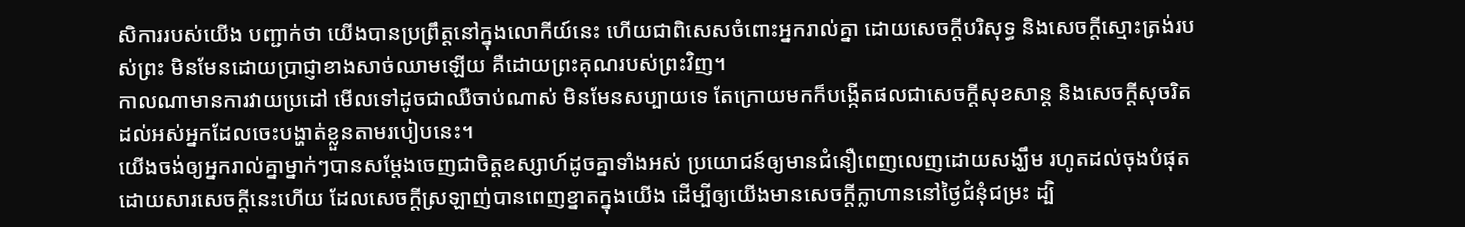សិការរបស់យើង បញ្ជាក់ថា យើងបានប្រព្រឹត្តនៅក្នុងលោកីយ៍នេះ ហើយជាពិសេសចំពោះអ្នករាល់គ្នា ដោយសេចក្តីបរិសុទ្ធ និងសេចក្តីស្មោះត្រង់របស់ព្រះ មិនមែនដោយប្រាជ្ញាខាងសាច់ឈាមឡើយ គឺដោយព្រះគុណរបស់ព្រះវិញ។
កាលណាមានការវាយប្រដៅ មើលទៅដូចជាឈឺចាប់ណាស់ មិនមែនសប្បាយទេ តែក្រោយមកក៏បង្កើតផលជាសេចក្ដីសុខសាន្ត និងសេចក្ដីសុចរិត ដល់អស់អ្នកដែលចេះបង្ហាត់ខ្លួនតាមរបៀបនេះ។
យើងចង់ឲ្យអ្នករាល់គ្នាម្នាក់ៗបានសម្ដែងចេញជាចិត្តឧស្សាហ៍ដូចគ្នាទាំងអស់ ប្រយោជន៍ឲ្យមានជំនឿពេញលេញដោយសង្ឃឹម រហូតដល់ចុងបំផុត
ដោយសារសេចក្ដីនេះហើយ ដែលសេចក្ដីស្រឡាញ់បានពេញខ្នាតក្នុងយើង ដើម្បីឲ្យយើងមានសេចក្ដីក្លាហាននៅថ្ងៃជំនុំជម្រះ ដ្បិ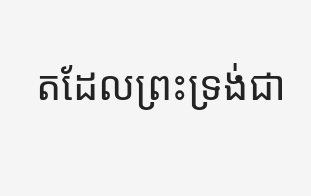តដែលព្រះទ្រង់ជា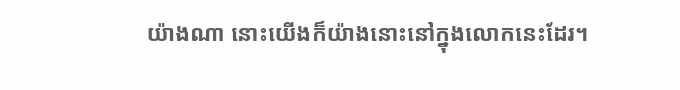យ៉ាងណា នោះយើងក៏យ៉ាងនោះនៅក្នុងលោកនេះដែរ។